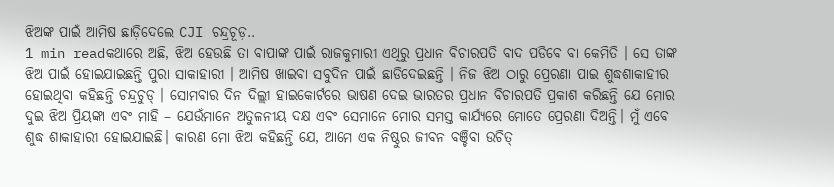ଝିଅଙ୍କ ପାଇଁ ଆମିଷ ଛାଡ଼ିଦେଲେ CJI ଚନ୍ଦ୍ରଚୂଡ଼..
1 min readକଥାରେ ଅଛି, ଝିଅ ହେଉଛି ତା ବାପାଙ୍କ ପାଇଁ ରାଜକୁମାରୀ ଏଥିରୁ ପ୍ରଧାନ ବିଚାରପତି ବାଦ ପଡିବେ ବା କେମିତି । ସେ ତାଙ୍କ ଝିଅ ପାଇଁ ହୋଇଯାଇଛନ୍ତି ପୁରା ସାକାହାରୀ । ଆମିଷ ଖାଇବା ସବୁଦିନ ପାଇଁ ଛାଡିଦେଇଛନ୍ତି । ନିଜ ଝିଅ ଠାରୁ ପ୍ରେରଣା ପାଇ ଶୁଦ୍ଧଶାକାହୀର ହୋଇଥିବା କହିଛନ୍ତି ଚନ୍ଦ୍ରଚୁଡ୍ । ସୋମବାର ଦିନ ଦିଲ୍ଲୀ ହାଇକୋର୍ଟରେ ଭାଷଣ ଦେଇ ଭାରତର ପ୍ରଧାନ ବିଚାରପତି ପ୍ରକାଶ କରିଛନ୍ତି ଯେ ମୋର ଦୁଇ ଝିଅ ପ୍ରିୟଙ୍କା ଏବଂ ମାହି – ଯେଉଁମାନେ ଅତୁଳନୀୟ ଦକ୍ଷ ଏବଂ ସେମାନେ ମୋର ସମସ୍ତ କାର୍ଯ୍ୟରେ ମୋତେ ପ୍ରେରଣା ଦିଅନ୍ତି। ମୁଁ ଏବେ ଶୁଦ୍ଧ ଶାକାହାରୀ ହୋଇଯାଇଛି। କାରଣ ମୋ ଝିଅ କହିଛନ୍ତି ଯେ, ଆମେ ଏକ ନିଷ୍ଠୁର ଜୀବନ ବଞ୍ଚିବା ଉଚିତ୍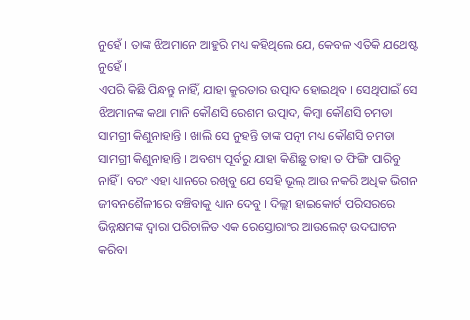ନୁହେଁ । ତାଙ୍କ ଝିଅମାନେ ଆହୁରି ମଧ୍ୟ କହିଥିଲେ ଯେ, କେବଳ ଏତିକି ଯଥେଷ୍ଟ ନୁହେଁ ।
ଏପରି କିଛି ପିନ୍ଧନ୍ତୁ ନାହିଁ, ଯାହା କ୍ରୁରତାର ଉତ୍ପାଦ ହୋଇଥିବ । ସେଥିପାଇଁ ସେ ଝିଅମାନଙ୍କ କଥା ମାନି କୌଣସି ରେଶମ ଉତ୍ପାଦ, କିମ୍ବା କୌଣସି ଚମଡା ସାମଗ୍ରୀ କିଣୁନାହାନ୍ତି । ଖାଲି ସେ ନୁହନ୍ତି ତାଙ୍କ ପତ୍ନୀ ମଧ୍ୟ କୌଣସି ଚମଡା ସାମଗ୍ରୀ କିଣୁନାହାନ୍ତି । ଅବଶ୍ୟ ପୂର୍ବରୁ ଯାହା କିଣିଛୁ ତାହା ତ ଫିଙ୍ଗି ପାରିବୁ ନାହିଁ । ବରଂ ଏହା ଧ୍ୟାନରେ ରଖିବୁ ଯେ ସେହି ଭୂଲ୍ ଆଉ ନକରି ଅଧିକ ଭିଗନ ଜୀବନଶୈଳୀରେ ବଞ୍ଚିବାକୁ ଧ୍ୟାନ ଦେବୁ । ଦିଲ୍ଲୀ ହାଇକୋର୍ଟ ପରିସରରେ ଭିନ୍ନକ୍ଷମଙ୍କ ଦ୍ୱାରା ପରିଚାଳିତ ଏକ ରେସ୍ତୋରାଂର ଆଉଲେଟ୍ ଉଦଘାଟନ କରିବା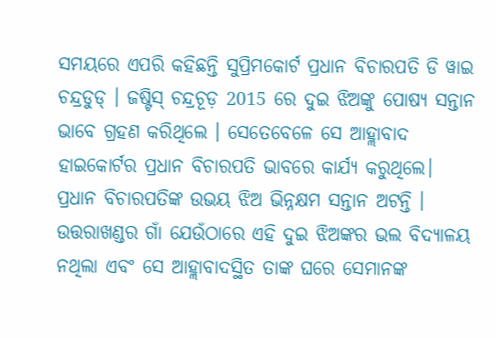ସମୟରେ ଏପରି କହିଛନ୍ତି ସୁପ୍ରିମକୋର୍ଟ ପ୍ରଧାନ ବିଚାରପତି ଡି ୱାଇ ଚନ୍ଦ୍ରଡୁଡ୍ । ଜଷ୍ଟିସ୍ ଚନ୍ଦ୍ରଚୂଡ଼ 2015 ରେ ଦୁଇ ଝିଅଙ୍କୁ ପୋଷ୍ୟ ସନ୍ତାନ ଭାବେ ଗ୍ରହଣ କରିଥିଲେ । ସେତେବେଳେ ସେ ଆହ୍ଲାବାଦ ହାଇକୋର୍ଟର ପ୍ରଧାନ ବିଚାରପତି ଭାବରେ କାର୍ଯ୍ୟ କରୁଥିଲେ। ପ୍ରଧାନ ବିଚାରପତିଙ୍କ ଉଭୟ ଝିଅ ଭିନ୍ନକ୍ଷମ ସନ୍ତାନ ଅଟନ୍ତି । ଉତ୍ତରାଖଣ୍ଡର ଗାଁ ଯେଉଁଠାରେ ଏହି ଦୁଇ ଝିଅଙ୍କର ଭଲ ବିଦ୍ୟାଳୟ ନଥିଲା ଏବଂ ସେ ଆହ୍ଲାବାଦସ୍ଥିତ ତାଙ୍କ ଘରେ ସେମାନଙ୍କ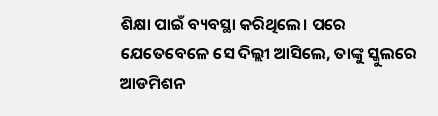ଶିକ୍ଷା ପାଇଁ ବ୍ୟବସ୍ଥା କରିଥିଲେ। ପରେ ଯେତେବେଳେ ସେ ଦିଲ୍ଲୀ ଆସିଲେ, ତାଙ୍କୁ ସ୍କୁଲରେ ଆଡମିଶନ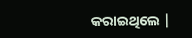କରାଇଥିଲେ |